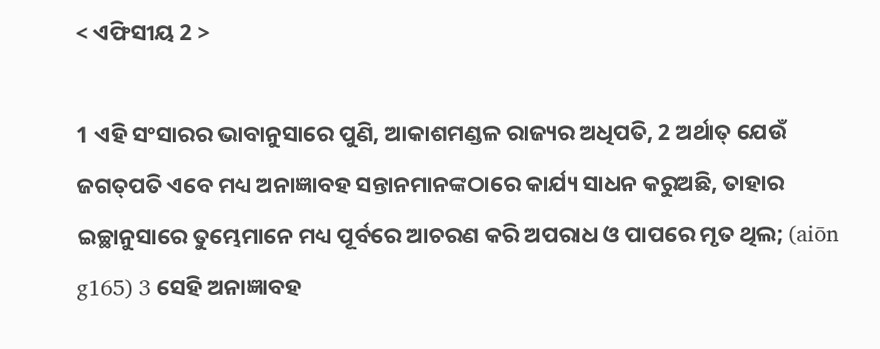< ଏଫିସୀୟ 2 >

1 ଏହି ସଂସାରର ଭାବାନୁସାରେ ପୁଣି, ଆକାଶମଣ୍ଡଳ ରାଜ୍ୟର ଅଧିପତି, 2 ଅର୍ଥାତ୍‍ ଯେଉଁ ଜଗତ୍‍ପତି ଏବେ ମଧ୍ୟ ଅନାଜ୍ଞାବହ ସନ୍ତାନମାନଙ୍କଠାରେ କାର୍ଯ୍ୟ ସାଧନ କରୁଅଛି, ତାହାର ଇଚ୍ଛାନୁସାରେ ତୁମ୍ଭେମାନେ ମଧ୍ୟ ପୂର୍ବରେ ଆଚରଣ କରି ଅପରାଧ ଓ ପାପରେ ମୃତ ଥିଲ; (aiōn g165) 3 ସେହି ଅନାଜ୍ଞାବହ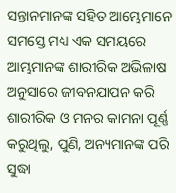ସନ୍ତାନମାନଙ୍କ ସହିତ ଆମ୍ଭେମାନେ ସମସ୍ତେ ମଧ୍ୟ ଏକ ସମୟରେ ଆମ୍ଭମାନଙ୍କ ଶାରୀରିକ ଅଭିଳାଷ ଅନୁସାରେ ଜୀବନଯାପନ କରି ଶାରୀରିକ ଓ ମନର କାମନା ପୂର୍ଣ୍ଣ କରୁଥିଲୁ, ପୁଣି, ଅନ୍ୟମାନଙ୍କ ପରି ସୁଦ୍ଧା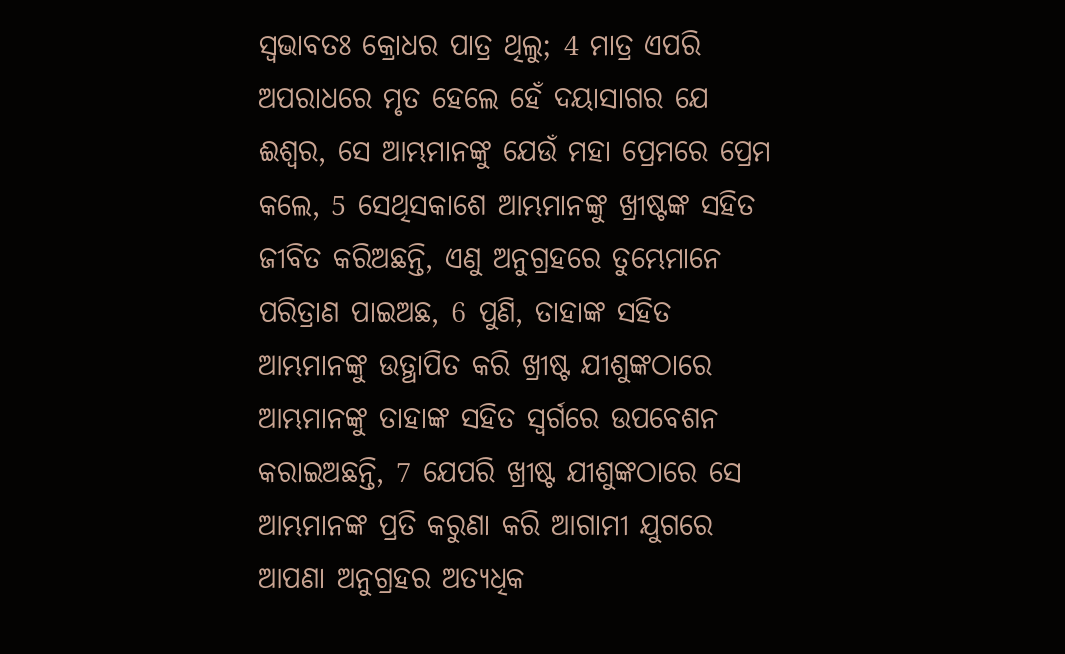ସ୍ୱଭାବତଃ କ୍ରୋଧର ପାତ୍ର ଥିଲୁ; 4 ମାତ୍ର ଏପରି ଅପରାଧରେ ମୃତ ହେଲେ ହେଁ ଦୟାସାଗର ଯେ ଈଶ୍ବର, ସେ ଆମ୍ଭମାନଙ୍କୁ ଯେଉଁ ମହା ପ୍ରେମରେ ପ୍ରେମ କଲେ, 5 ସେଥିସକାଶେ ଆମ୍ଭମାନଙ୍କୁ ଖ୍ରୀଷ୍ଟଙ୍କ ସହିତ ଜୀବିତ କରିଅଛନ୍ତି, ଏଣୁ ଅନୁଗ୍ରହରେ ତୁମ୍ଭେମାନେ ପରିତ୍ରାଣ ପାଇଅଛ, 6 ପୁଣି, ତାହାଙ୍କ ସହିତ ଆମ୍ଭମାନଙ୍କୁ ଉତ୍ଥାପିତ କରି ଖ୍ରୀଷ୍ଟ ଯୀଶୁଙ୍କଠାରେ ଆମ୍ଭମାନଙ୍କୁ ତାହାଙ୍କ ସହିତ ସ୍ୱର୍ଗରେ ଉପବେଶନ କରାଇଅଛନ୍ତି, 7 ଯେପରି ଖ୍ରୀଷ୍ଟ ଯୀଶୁଙ୍କଠାରେ ସେ ଆମ୍ଭମାନଙ୍କ ପ୍ରତି କରୁଣା କରି ଆଗାମୀ ଯୁଗରେ ଆପଣା ଅନୁଗ୍ରହର ଅତ୍ୟଧିକ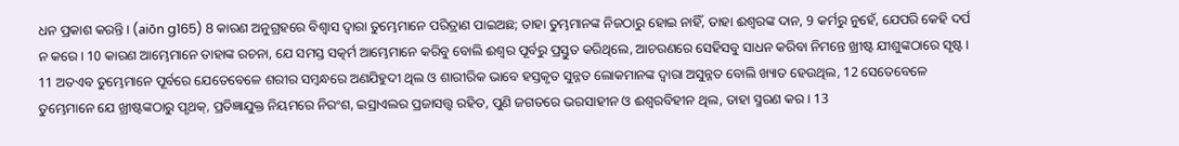ଧନ ପ୍ରକାଶ କରନ୍ତି। (aiōn g165) 8 କାରଣ ଅନୁଗ୍ରହରେ ବିଶ୍ୱାସ ଦ୍ୱାରା ତୁମ୍ଭେମାନେ ପରିତ୍ରାଣ ପାଇଅଛ; ତାହା ତୁମ୍ଭମାନଙ୍କ ନିଜଠାରୁ ହୋଇ ନାହିଁ, ତାହା ଈଶ୍ବରଙ୍କ ଦାନ, 9 କର୍ମରୁ ନୁହେଁ, ଯେପରି କେହି ଦର୍ପ ନ କରେ। 10 କାରଣ ଆମ୍ଭେମାନେ ତାହାଙ୍କ ରଚନା, ଯେ ସମସ୍ତ ସତ୍କର୍ମ ଆମ୍ଭେମାନେ କରିବୁ ବୋଲି ଈଶ୍ବର ପୂର୍ବରୁ ପ୍ରସ୍ତୁତ କରିଥିଲେ, ଆଚରଣରେ ସେହିସବୁ ସାଧନ କରିବା ନିମନ୍ତେ ଖ୍ରୀଷ୍ଟ ଯୀଶୁଙ୍କଠାରେ ସୃଷ୍ଟ। 11 ଅତଏବ ତୁମ୍ଭେମାନେ ପୂର୍ବରେ ଯେତେବେଳେ ଶରୀର ସମ୍ବନ୍ଧରେ ଅଣଯିହୁଦୀ ଥିଲ ଓ ଶାରୀରିକ ଭାବେ ହସ୍ତକୃତ ସୁନ୍ନତ ଲୋକମାନଙ୍କ ଦ୍ୱାରା ଅସୁନ୍ନତ ବୋଲି ଖ୍ୟାତ ହେଉଥିଲ, 12 ସେତେବେଳେ ତୁମ୍ଭେମାନେ ଯେ ଖ୍ରୀଷ୍ଟଙ୍କଠାରୁ ପୃଥକ୍, ପ୍ରତିଜ୍ଞାଯୁକ୍ତ ନିୟମରେ ନିରଂଶ, ଇସ୍ରାଏଲର ପ୍ରଜାସତ୍ତ୍ବ ରହିତ, ପୁଣି ଜଗତରେ ଭରସାହୀନ ଓ ଈଶ୍ବରବିହୀନ ଥିଲ, ତାହା ସ୍ମରଣ କର। 13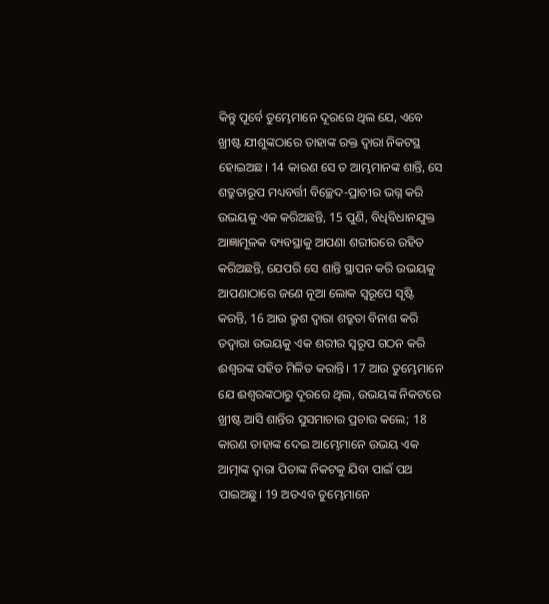କିନ୍ତୁ ପୂର୍ବେ ତୁମ୍ଭେମାନେ ଦୂରରେ ଥିଲ ଯେ, ଏବେ ଖ୍ରୀଷ୍ଟ ଯୀଶୁଙ୍କଠାରେ ତାହାଙ୍କ ରକ୍ତ ଦ୍ୱାରା ନିକଟସ୍ଥ ହୋଇଅଛ। 14 କାରଣ ସେ ତ ଆମ୍ଭମାନଙ୍କ ଶାନ୍ତି, ସେ ଶତ୍ରୁତାରୂପ ମଧ୍ୟବର୍ତ୍ତୀ ବିଚ୍ଛେଦ-ପ୍ରାଚୀର ଭଗ୍ନ କରି ଉଭୟକୁ ଏକ କରିଅଛନ୍ତି, 15 ପୁଣି, ବିଧିବିଧାନଯୁକ୍ତ ଆଜ୍ଞାମୂଳକ ବ୍ୟବସ୍ଥାକୁ ଆପଣା ଶରୀରରେ ରହିତ କରିଅଛନ୍ତି, ଯେପରି ସେ ଶାନ୍ତି ସ୍ଥାପନ କରି ଉଭୟକୁ ଆପଣାଠାରେ ଜଣେ ନୂଆ ଲୋକ ସ୍ୱରୂପେ ସୃଷ୍ଟି କରନ୍ତି, 16 ଆଉ କ୍ରୁଶ ଦ୍ୱାରା ଶତ୍ରୁତା ବିନାଶ କରି ତଦ୍ୱାରା ଉଭୟକୁ ଏକ ଶରୀର ସ୍ୱରୂପ ଗଠନ କରି ଈଶ୍ବରଙ୍କ ସହିତ ମିଳିତ କରାନ୍ତି। 17 ଆଉ ତୁମ୍ଭେମାନେ ଯେ ଈଶ୍ବରଙ୍କଠାରୁ ଦୂରରେ ଥିଲ, ଉଭୟଙ୍କ ନିକଟରେ ଖ୍ରୀଷ୍ଟ ଆସି ଶାନ୍ତିର ସୁସମାଚାର ପ୍ରଚାର କଲେ; 18 କାରଣ ତାହାଙ୍କ ଦେଇ ଆମ୍ଭେମାନେ ଉଭୟ ଏକ ଆତ୍ମାଙ୍କ ଦ୍ୱାରା ପିତାଙ୍କ ନିକଟକୁ ଯିବା ପାଇଁ ପଥ ପାଇଅଛୁ। 19 ଅତଏବ ତୁମ୍ଭେମାନେ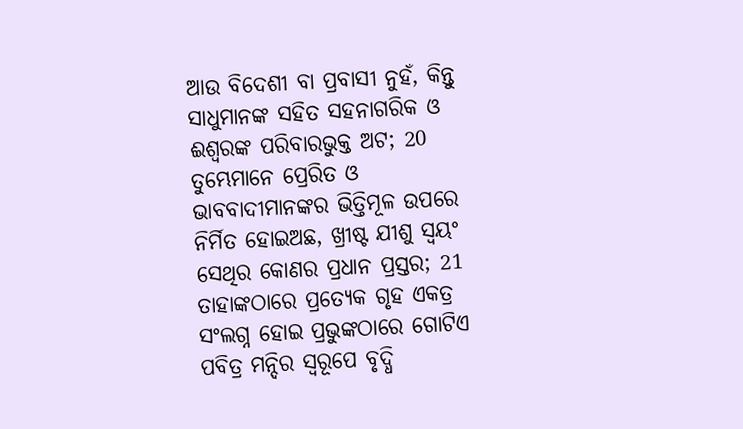ଆଉ ବିଦେଶୀ ବା ପ୍ରବାସୀ ନୁହଁ, କିନ୍ତୁ ସାଧୁମାନଙ୍କ ସହିତ ସହନାଗରିକ ଓ ଈଶ୍ବରଙ୍କ ପରିବାରଭୁକ୍ତ ଅଟ; 20 ତୁମ୍ଭେମାନେ ପ୍ରେରିତ ଓ ଭାବବାଦୀମାନଙ୍କର ଭିତ୍ତିମୂଳ ଉପରେ ନିର୍ମିତ ହୋଇଅଛ, ଖ୍ରୀଷ୍ଟ ଯୀଶୁ ସ୍ୱୟଂ ସେଥିର କୋଣର ପ୍ରଧାନ ପ୍ରସ୍ତର; 21 ତାହାଙ୍କଠାରେ ପ୍ରତ୍ୟେକ ଗୃହ ଏକତ୍ର ସଂଲଗ୍ନ ହୋଇ ପ୍ରଭୁଙ୍କଠାରେ ଗୋଟିଏ ପବିତ୍ର ମନ୍ଦିର ସ୍ୱରୂପେ ବୃଦ୍ଧି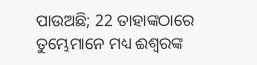ପାଉଅଛି; 22 ତାହାଙ୍କଠାରେ ତୁମ୍ଭେମାନେ ମଧ୍ୟ ଈଶ୍ବରଙ୍କ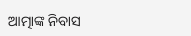ଆତ୍ମାଙ୍କ ନିବାସ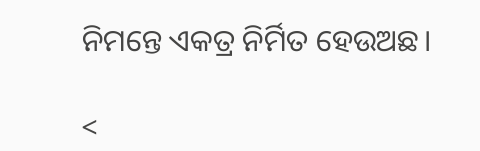ନିମନ୍ତେ ଏକତ୍ର ନିର୍ମିତ ହେଉଅଛ।

<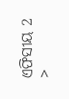ଏଫିସୀୟ 2 >